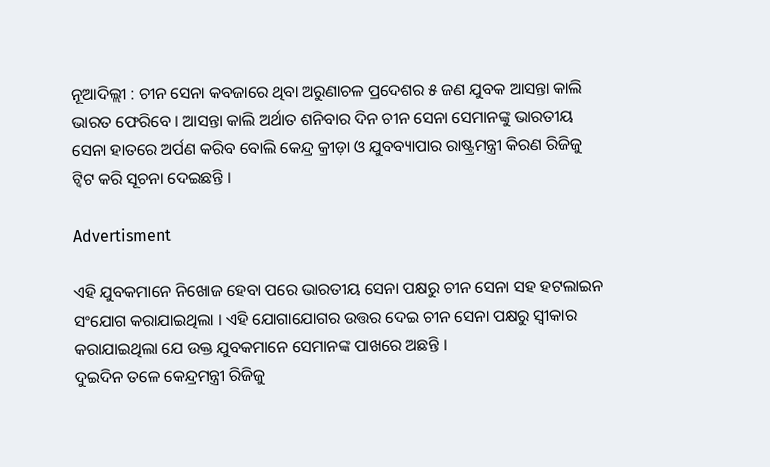ନୂଆଦିଲ୍ଲୀ : ଚୀନ ସେନା କବଜାରେ ଥିବା ଅରୁଣାଚଳ ପ୍ରଦେଶର ୫ ଜଣ ଯୁବକ ଆସନ୍ତା କାଲି ଭାରତ ଫେରିବେ । ଆସନ୍ତା କାଲି ଅର୍ଥାତ ଶନିବାର ଦିନ ଚୀନ ସେନା ସେମାନଙ୍କୁ ଭାରତୀୟ ସେନା ହାତରେ ଅର୍ପଣ କରିବ ବୋଲି କେନ୍ଦ୍ର କ୍ରୀଡ଼ା ଓ ଯୁବବ୍ୟାପାର ରାଷ୍ଟ୍ରମନ୍ତ୍ରୀ କିରଣ ରିଜିଜୁ ଟ୍ଵିଟ କରି ସୂଚନା ଦେଇଛନ୍ତି ।

Advertisment

ଏହି ଯୁବକମାନେ ନିଖୋଜ ହେବା ପରେ ଭାରତୀୟ ସେନା ପକ୍ଷରୁ ଚୀନ ସେନା ସହ ହଟଲାଇନ ସଂଯୋଗ କରାଯାଇଥିଲା । ଏହି ଯୋଗାଯୋଗର ଉତ୍ତର ଦେଇ ଚୀନ ସେନା ପକ୍ଷରୁ ସ୍ୱୀକାର କରାଯାଇଥିଲା ଯେ ଉକ୍ତ ଯୁବକମାନେ ସେମାନଙ୍କ ପାଖରେ ଅଛନ୍ତି ।
ଦୁଇଦିନ ତଳେ କେନ୍ଦ୍ରମନ୍ତ୍ରୀ ରିଜିଜୁ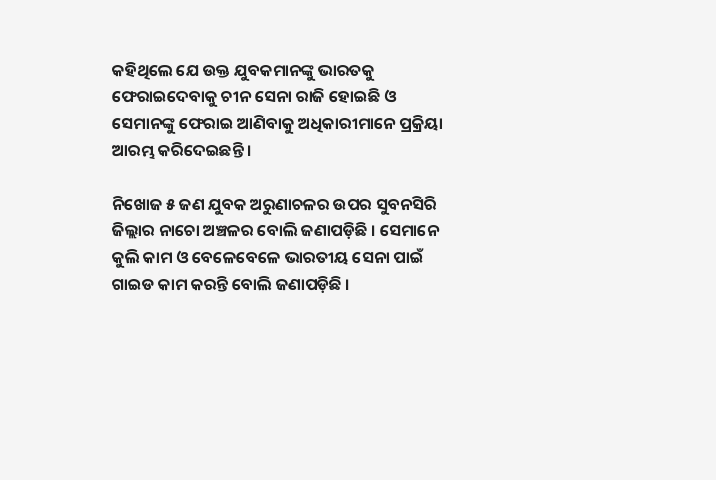କହିଥିଲେ ଯେ ଉକ୍ତ ଯୁବକମାନଙ୍କୁ ଭାରତକୁ ଫେରାଇଦେବାକୁ ଚୀନ ସେନା ରାଜି ହୋଇଛି ଓ ସେମାନଙ୍କୁ ଫେରାଇ ଆଣିବାକୁ ଅଧିକାରୀମାନେ ପ୍ରକ୍ରିୟା ଆରମ୍ଭ କରିଦେଇଛନ୍ତି ।

ନିଖୋଜ ୫ ଜଣ ଯୁବକ ଅରୁଣାଚଳର ଉପର ସୁବନସିରି ଜିଲ୍ଲାର ନାଚୋ ଅଞ୍ଚଳର ବୋଲି ଜଣାପଡ଼ିଛି । ସେମାନେ କୁଲି କାମ ଓ ବେଳେବେଳେ ଭାରତୀୟ ସେନା ପାଇଁ ଗାଇଡ କାମ କରନ୍ତି ବୋଲି ଜଣାପଡ଼ିଛି ।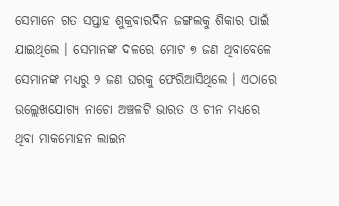ସେମାନେ ଗତ ସପ୍ତାହ ଶୁକ୍ରବାରଦିନ ଜଙ୍ଗଲକୁ ଶିକାର ପାଇଁ ଯାଇଥିଲେ । ସେମାନଙ୍କ ଦଳରେ ମୋଟ ୭ ଜଣ ଥିବାବେଳେ ସେମାନଙ୍କ ମଧ୍ୟରୁ ୨ ଜଣ ଘରକୁ ଫେରିଆସିଥିଲେ । ଏଠାରେ ଉଲ୍ଲେଖଯୋଗ୍ୟ ନାଚୋ ଅଞ୍ଚଳଟି ଭାରତ ଓ ଚୀନ ମଧ୍ୟରେ ଥିବା ମାକମୋହନ ଲାଇନ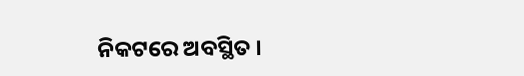ନିକଟରେ ଅବସ୍ଥିତ ।